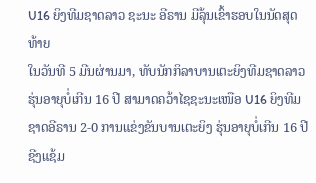U16 ຍິງທີມຊາດລາວ ຊະນະ ອີຣານ ມີລຸ້ນເຂົ້າຮອບໃນນັດສຸດທ້າຍ
ໃນວັນທີ 5 ມີນຜ່ານມາ, ທັບນັກກິລາບານເຕະຍິງທີມຊາດລາວ ຮຸ່ນອາຍຸບໍ່ເກີນ 16 ປີ ສາມາດຄວ້າໄຊຊະນະເໜືອ U16 ຍິງທີມຊາດອີຣານ 2-0 ການແຂ່ງຂັນບານເຕະຍິງ ຮຸ່ນອາຍຸບໍ່ເກີນ 16 ປີ ຊີງແຊ້ມ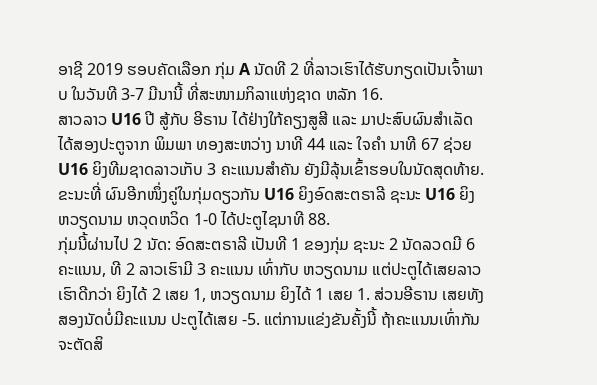ອາຊີ 2019 ຮອບຄັດເລືອກ ກຸ່ມ A ນັດທີ 2 ທີ່ລາວເຮົາໄດ້ຮັບກຽດເປັນເຈົ້າພາບ ໃນວັນທີ 3-7 ມີນານີ້ ທີ່ສະໜາມກິລາແຫ່ງຊາດ ຫລັກ 16.
ສາວລາວ U16 ປີ ສູ້ກັບ ອີຣານ ໄດ້ຢ່າງໃກ້ຄຽງສູສີ ແລະ ມາປະສົບຜົນສຳເລັດໄດ້ສອງປະຕູຈາກ ພິມພາ ທອງສະຫວ່າງ ນາທີ 44 ແລະ ໃຈຄຳ ນາທີ 67 ຊ່ວຍ U16 ຍິງທີມຊາດລາວເກັບ 3 ຄະແນນສຳຄັນ ຍັງມີລຸ້ນເຂົ້າຮອບໃນນັດສຸດທ້າຍ. ຂະນະທີ່ ຜົນອີກໜຶ່ງຄູ່ໃນກຸ່ມດຽວກັນ U16 ຍິງອົດສະຕຣາລີ ຊະນະ U16 ຍິງຫວຽດນາມ ຫວຸດຫວິດ 1-0 ໄດ້ປະຕູໄຊນາທີ 88.
ກຸ່ມນີ້ຜ່ານໄປ 2 ນັດ: ອົດສະຕຣາລີ ເປັນທີ 1 ຂອງກຸ່ມ ຊະນະ 2 ນັດລວດມີ 6 ຄະແນນ, ທີ 2 ລາວເຮົາມີ 3 ຄະແນນ ເທົ່າກັບ ຫວຽດນາມ ແຕ່ປະຕູໄດ້ເສຍລາວເຮົາດີກວ່າ ຍິງໄດ້ 2 ເສຍ 1, ຫວຽດນາມ ຍິງໄດ້ 1 ເສຍ 1. ສ່ວນອີຣານ ເສຍທັງສອງນັດບໍ່ມີຄະແນນ ປະຕູໄດ້ເສຍ -5. ແຕ່ການແຂ່ງຂັນຄັ້ງນີ້ ຖ້າຄະແນນເທົ່າກັນຈະຕັດສິ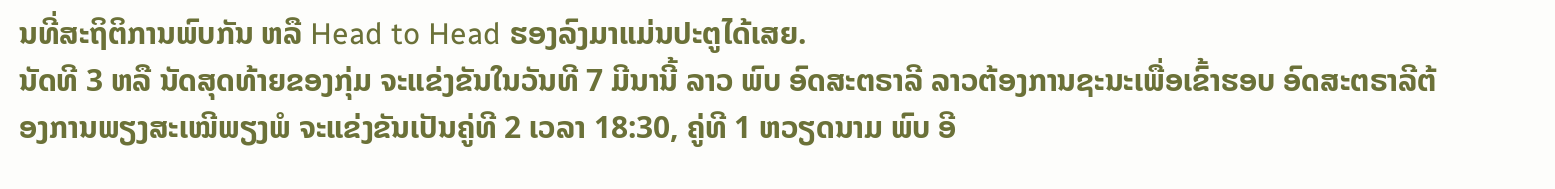ນທີ່ສະຖິຕິການພົບກັນ ຫລື Head to Head ຮອງລົງມາແມ່ນປະຕູໄດ້ເສຍ.
ນັດທີ 3 ຫລື ນັດສຸດທ້າຍຂອງກຸ່ມ ຈະແຂ່ງຂັນໃນວັນທີ 7 ມີນານີ້ ລາວ ພົບ ອົດສະຕຣາລີ ລາວຕ້ອງການຊະນະເພື່ອເຂົ້າຮອບ ອົດສະຕຣາລີຕ້ອງການພຽງສະເໝີພຽງພໍ ຈະແຂ່ງຂັນເປັນຄູ່ທີ 2 ເວລາ 18:30, ຄູ່ທີ 1 ຫວຽດນາມ ພົບ ອີ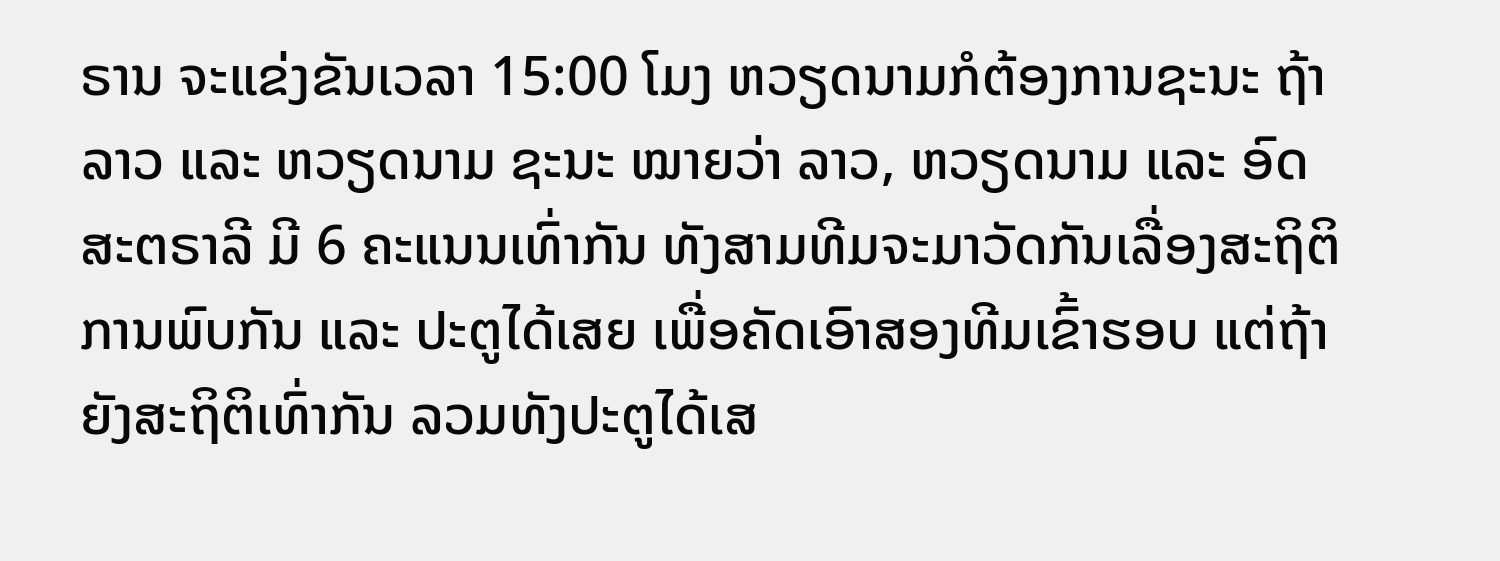ຣານ ຈະແຂ່ງຂັນເວລາ 15:00 ໂມງ ຫວຽດນາມກໍຕ້ອງການຊະນະ ຖ້າ ລາວ ແລະ ຫວຽດນາມ ຊະນະ ໝາຍວ່າ ລາວ, ຫວຽດນາມ ແລະ ອົດສະຕຣາລີ ມີ 6 ຄະແນນເທົ່າກັນ ທັງສາມທີມຈະມາວັດກັນເລື່ອງສະຖິຕິການພົບກັນ ແລະ ປະຕູໄດ້ເສຍ ເພື່ອຄັດເອົາສອງທີມເຂົ້າຮອບ ແຕ່ຖ້າຍັງສະຖິຕິເທົ່າກັນ ລວມທັງປະຕູໄດ້ເສ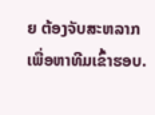ຍ ຕ້ອງຈັບສະຫລາກເພື່ອຫາທີມເຂົ້າຮອບ.